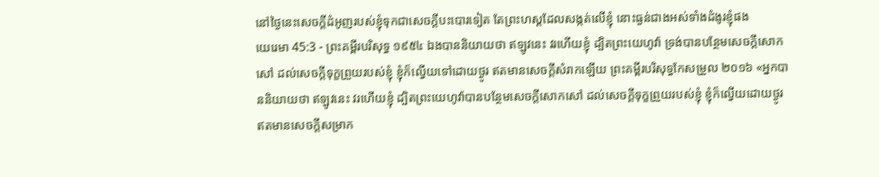នៅថ្ងៃនេះសេចក្ដីដំអូញរបស់ខ្ញុំទុកជាសេចក្ដីបះបោរទៀត តែព្រះហស្តដែលសង្កត់លើខ្ញុំ នោះធ្ងន់ជាងអស់ទាំងដំងូរខ្ញុំផង
យេរេមា 45:3 - ព្រះគម្ពីរបរិសុទ្ធ ១៩៥៤ ឯងបាននិយាយថា ឥឡូវនេះ វរហើយខ្ញុំ ដ្បិតព្រះយេហូវ៉ា ទ្រង់បានបន្ថែមសេចក្ដីសោកសៅ ដល់សេចក្ដីទុក្ខព្រួយរបស់ខ្ញុំ ខ្ញុំក៏ល្វើយទៅដោយថ្ងូរ ឥតមានសេចក្ដីសំរាកឡើយ ព្រះគម្ពីរបរិសុទ្ធកែសម្រួល ២០១៦ «អ្នកបាននិយាយថា ឥឡូវនេះ វរហើយខ្ញុំ ដ្បិតព្រះយេហូវ៉ាបានបន្ថែមសេចក្ដីសោកសៅ ដល់សេចក្ដីទុក្ខព្រួយរបស់ខ្ញុំ ខ្ញុំក៏ល្វើយដោយថ្ងូរ ឥតមានសេចក្ដីសម្រាក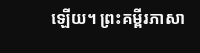ឡើយ។ ព្រះគម្ពីរភាសា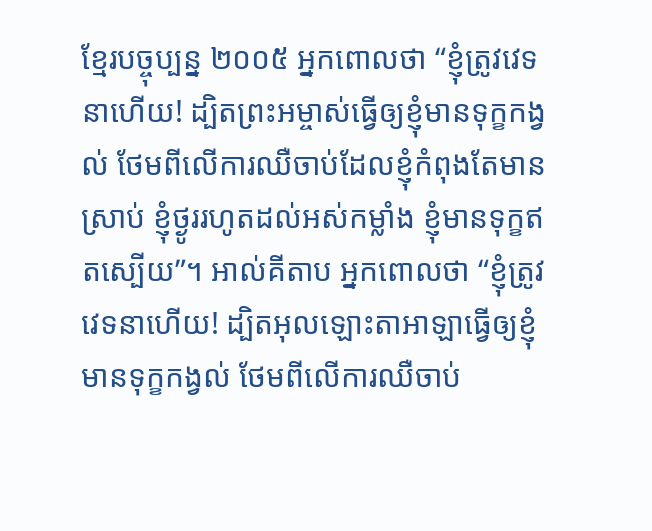ខ្មែរបច្ចុប្បន្ន ២០០៥ អ្នកពោលថា “ខ្ញុំត្រូវវេទនាហើយ! ដ្បិតព្រះអម្ចាស់ធ្វើឲ្យខ្ញុំមានទុក្ខកង្វល់ ថែមពីលើការឈឺចាប់ដែលខ្ញុំកំពុងតែមានស្រាប់ ខ្ញុំថ្ងូររហូតដល់អស់កម្លាំង ខ្ញុំមានទុក្ខឥតស្បើយ”។ អាល់គីតាប អ្នកពោលថា “ខ្ញុំត្រូវវេទនាហើយ! ដ្បិតអុលឡោះតាអាឡាធ្វើឲ្យខ្ញុំមានទុក្ខកង្វល់ ថែមពីលើការឈឺចាប់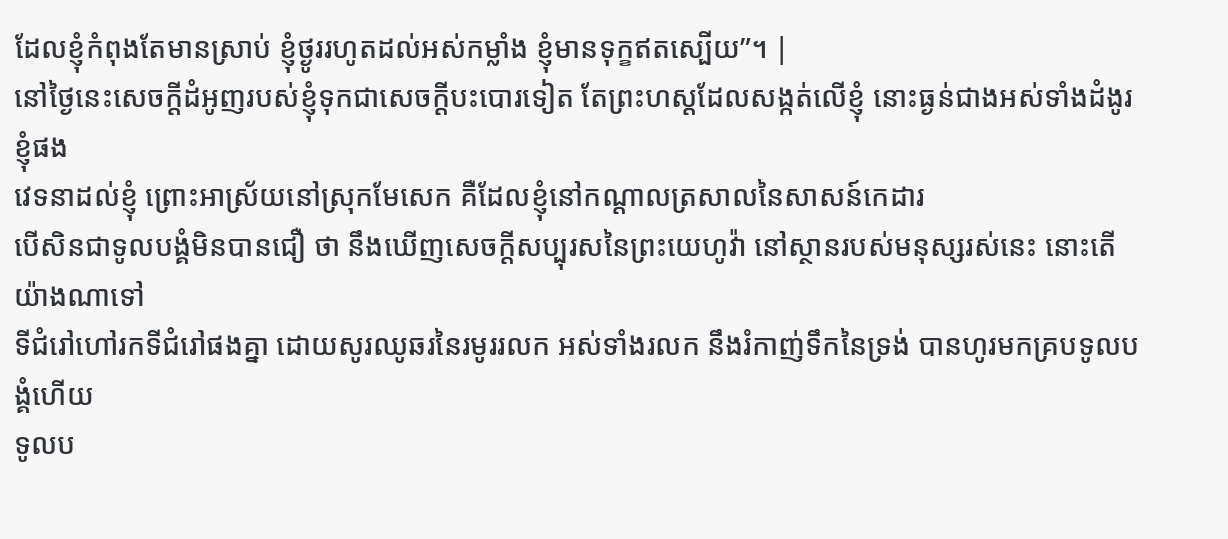ដែលខ្ញុំកំពុងតែមានស្រាប់ ខ្ញុំថ្ងូររហូតដល់អស់កម្លាំង ខ្ញុំមានទុក្ខឥតស្បើយ”។ |
នៅថ្ងៃនេះសេចក្ដីដំអូញរបស់ខ្ញុំទុកជាសេចក្ដីបះបោរទៀត តែព្រះហស្តដែលសង្កត់លើខ្ញុំ នោះធ្ងន់ជាងអស់ទាំងដំងូរខ្ញុំផង
វេទនាដល់ខ្ញុំ ព្រោះអាស្រ័យនៅស្រុកមែសេក គឺដែលខ្ញុំនៅកណ្តាលត្រសាលនៃសាសន៍កេដារ
បើសិនជាទូលបង្គំមិនបានជឿ ថា នឹងឃើញសេចក្ដីសប្បុរសនៃព្រះយេហូវ៉ា នៅស្ថានរបស់មនុស្សរស់នេះ នោះតើយ៉ាងណាទៅ
ទីជំរៅហៅរកទីជំរៅផងគ្នា ដោយសូរឈូឆរនៃរមូររលក អស់ទាំងរលក នឹងរំកាញ់ទឹកនៃទ្រង់ បានហូរមកគ្របទូលបង្គំហើយ
ទូលប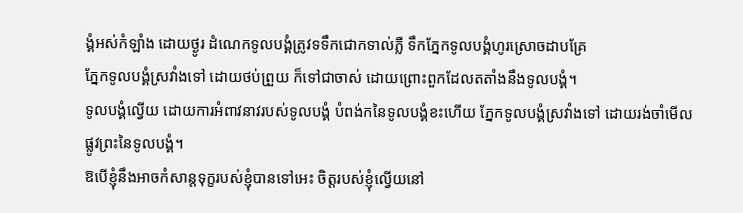ង្គំអស់កំឡាំង ដោយថ្ងូរ ដំណេកទូលបង្គំត្រូវទទឹកជោកទាល់ភ្លឺ ទឹកភ្នែកទូលបង្គំហូរស្រោចដាបគ្រែ
ភ្នែកទូលបង្គំស្រវាំងទៅ ដោយថប់ព្រួយ ក៏ទៅជាចាស់ ដោយព្រោះពួកដែលតតាំងនឹងទូលបង្គំ។
ទូលបង្គំល្វើយ ដោយការអំពាវនាវរបស់ទូលបង្គំ បំពង់កនៃទូលបង្គំខះហើយ ភ្នែកទូលបង្គំស្រវាំងទៅ ដោយរង់ចាំមើលផ្លូវព្រះនៃទូលបង្គំ។
ឱបើខ្ញុំនឹងអាចកំសាន្តទុក្ខរបស់ខ្ញុំបានទៅអេះ ចិត្តរបស់ខ្ញុំល្វើយនៅ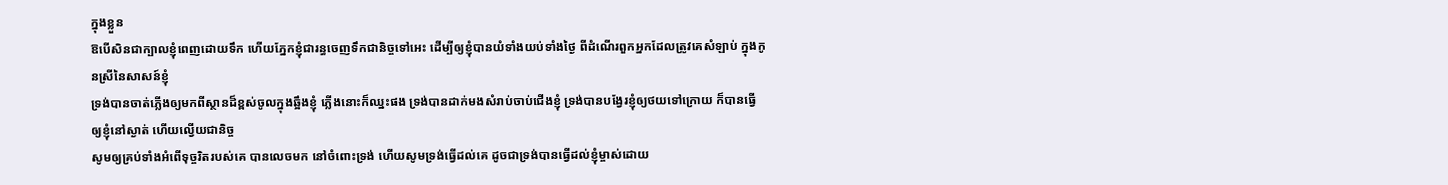ក្នុងខ្លួន
ឱបើសិនជាក្បាលខ្ញុំពេញដោយទឹក ហើយភ្នែកខ្ញុំជារន្ធចេញទឹកជានិច្ចទៅអេះ ដើម្បីឲ្យខ្ញុំបានយំទាំងយប់ទាំងថ្ងៃ ពីដំណើរពួកអ្នកដែលត្រូវគេសំឡាប់ ក្នុងកូនស្រីនៃសាសន៍ខ្ញុំ
ទ្រង់បានចាត់ភ្លើងឲ្យមកពីស្ថានដ៏ខ្ពស់ចូលក្នុងឆ្អឹងខ្ញុំ ភ្លើងនោះក៏ឈ្នះផង ទ្រង់បានដាក់មងសំរាប់ចាប់ជើងខ្ញុំ ទ្រង់បានបង្វែរខ្ញុំឲ្យថយទៅក្រោយ ក៏បានធ្វើឲ្យខ្ញុំនៅស្ងាត់ ហើយល្វើយជានិច្ច
សូមឲ្យគ្រប់ទាំងអំពើទុច្ចរិតរបស់គេ បានលេចមក នៅចំពោះទ្រង់ ហើយសូមទ្រង់ធ្វើដល់គេ ដូចជាទ្រង់បានធ្វើដល់ខ្ញុំម្ចាស់ដោយ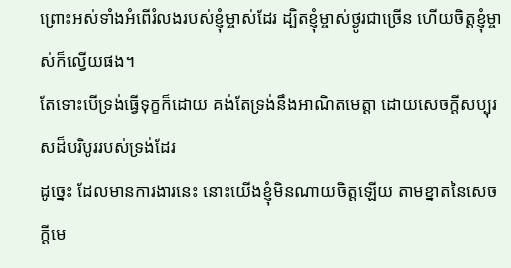ព្រោះអស់ទាំងអំពើរំលងរបស់ខ្ញុំម្ចាស់ដែរ ដ្បិតខ្ញុំម្ចាស់ថ្ងូរជាច្រើន ហើយចិត្តខ្ញុំម្ចាស់ក៏ល្វើយផង។
តែទោះបើទ្រង់ធ្វើទុក្ខក៏ដោយ គង់តែទ្រង់នឹងអាណិតមេត្តា ដោយសេចក្ដីសប្បុរសដ៏បរិបូររបស់ទ្រង់ដែរ
ដូច្នេះ ដែលមានការងារនេះ នោះយើងខ្ញុំមិនណាយចិត្តឡើយ តាមខ្នាតនៃសេចក្ដីមេ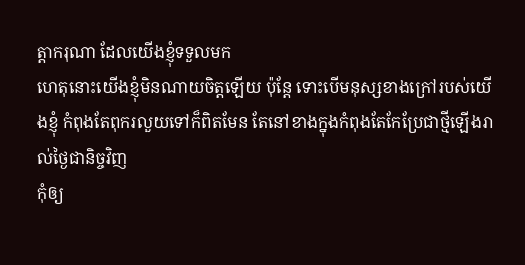ត្តាករុណា ដែលយើងខ្ញុំទទួលមក
ហេតុនោះយើងខ្ញុំមិនណាយចិត្តឡើយ ប៉ុន្តែ ទោះបើមនុស្សខាងក្រៅរបស់យើងខ្ញុំ កំពុងតែពុករលួយទៅក៏ពិតមែន តែនៅខាងក្នុងកំពុងតែកែប្រែជាថ្មីឡើងរាល់ថ្ងៃជានិច្ចវិញ
កុំឲ្យ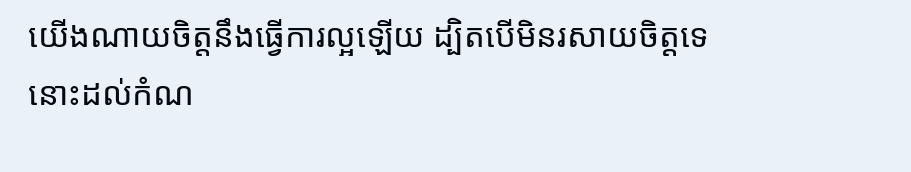យើងណាយចិត្តនឹងធ្វើការល្អឡើយ ដ្បិតបើមិនរសាយចិត្តទេ នោះដល់កំណ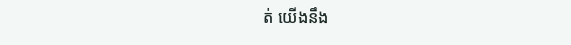ត់ យើងនឹង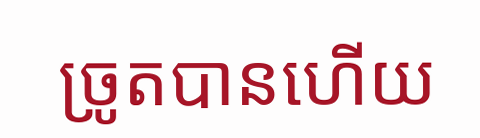ច្រូតបានហើយ